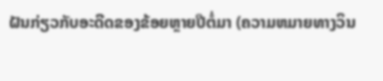ຝັນກ່ຽວກັບອະດີດຂອງຂ້ອຍຫຼາຍປີຕໍ່ມາ (ຄວາມຫມາຍທາງວິນ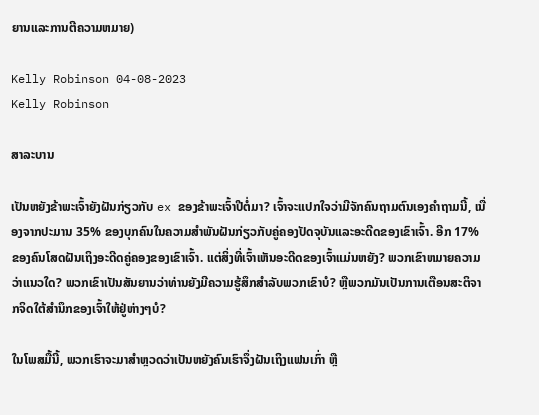ຍານແລະການຕີຄວາມຫມາຍ)

Kelly Robinson 04-08-2023
Kelly Robinson

ສາລະບານ

ເປັນຫຍັງຂ້າພະເຈົ້າຍັງຝັນກ່ຽວກັບ ex ຂອງຂ້າພະເຈົ້າປີຕໍ່ມາ? ເຈົ້າຈະແປກໃຈວ່າມີຈັກຄົນຖາມຕົນເອງຄໍາຖາມນີ້, ເນື່ອງຈາກປະມານ 35% ຂອງບຸກຄົນໃນຄວາມສໍາພັນຝັນກ່ຽວກັບຄູ່ຄອງປັດຈຸບັນແລະອະດີດຂອງເຂົາເຈົ້າ. ອີກ 17% ຂອງຄົນໂສດຝັນເຖິງອະດີດຄູ່ຄອງຂອງເຂົາເຈົ້າ. ແຕ່ສິ່ງທີ່ເຈົ້າເຫັນອະດີດຂອງເຈົ້າແມ່ນຫຍັງ? ພວກເຂົາຫມາຍຄວາມວ່າແນວໃດ? ພວກເຂົາເປັນສັນຍານວ່າທ່ານຍັງມີຄວາມຮູ້ສຶກສໍາລັບພວກເຂົາບໍ? ຫຼືພວກມັນເປັນການເຕືອນສະຕິຈາກຈິດໃຕ້ສຳນຶກຂອງເຈົ້າໃຫ້ຢູ່ຫ່າງໆບໍ?

ໃນໂພສມື້ນີ້, ພວກເຮົາຈະມາສຳຫຼວດວ່າເປັນຫຍັງຄົນເຮົາຈຶ່ງຝັນເຖິງແຟນເກົ່າ ຫຼື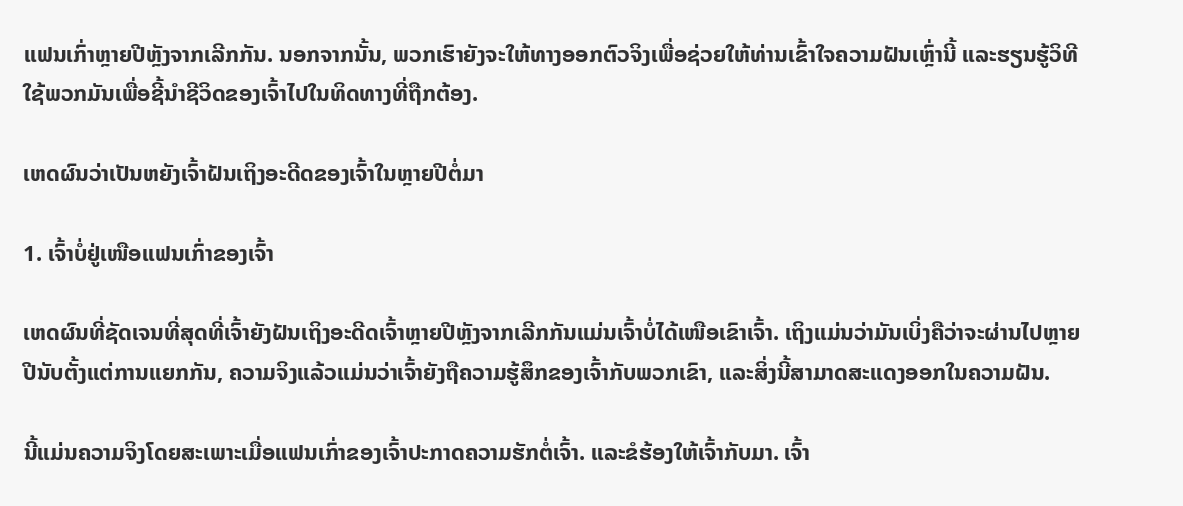ແຟນເກົ່າຫຼາຍປີຫຼັງຈາກເລີກກັນ. ນອກຈາກນັ້ນ, ພວກເຮົາຍັງຈະໃຫ້ທາງອອກຕົວຈິງເພື່ອຊ່ວຍໃຫ້ທ່ານເຂົ້າໃຈຄວາມຝັນເຫຼົ່ານີ້ ແລະຮຽນຮູ້ວິທີໃຊ້ພວກມັນເພື່ອຊີ້ນໍາຊີວິດຂອງເຈົ້າໄປໃນທິດທາງທີ່ຖືກຕ້ອງ.

ເຫດຜົນວ່າເປັນຫຍັງເຈົ້າຝັນເຖິງອະດີດຂອງເຈົ້າໃນຫຼາຍປີຕໍ່ມາ

1. ເຈົ້າບໍ່ຢູ່ເໜືອແຟນເກົ່າຂອງເຈົ້າ

ເຫດຜົນທີ່ຊັດເຈນທີ່ສຸດທີ່ເຈົ້າຍັງຝັນເຖິງອະດີດເຈົ້າຫຼາຍປີຫຼັງຈາກເລີກກັນແມ່ນເຈົ້າບໍ່ໄດ້ເໜືອເຂົາເຈົ້າ. ເຖິງແມ່ນວ່າມັນເບິ່ງຄືວ່າຈະຜ່ານໄປຫຼາຍປີນັບຕັ້ງແຕ່ການແຍກກັນ, ຄວາມຈິງແລ້ວແມ່ນວ່າເຈົ້າຍັງຖືຄວາມຮູ້ສຶກຂອງເຈົ້າກັບພວກເຂົາ, ແລະສິ່ງນີ້ສາມາດສະແດງອອກໃນຄວາມຝັນ.

ນີ້ແມ່ນຄວາມຈິງໂດຍສະເພາະເມື່ອແຟນເກົ່າຂອງເຈົ້າປະກາດຄວາມຮັກຕໍ່ເຈົ້າ. ແລະຂໍຮ້ອງໃຫ້ເຈົ້າກັບມາ. ເຈົ້າ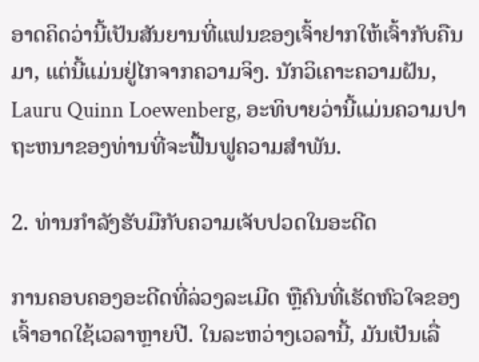ອາດຄິດວ່ານີ້ເປັນສັນຍານທີ່ແຟນຂອງເຈົ້າຢາກໃຫ້ເຈົ້າກັບຄືນມາ, ແຕ່ນີ້ແມ່ນຢູ່ໄກຈາກຄວາມຈິງ. ນັກວິເຄາະຄວາມຝັນ, Lauru Quinn Loewenberg, ອະທິບາຍວ່ານີ້ແມ່ນຄວາມປາຖະຫນາຂອງທ່ານທີ່ຈະຟື້ນຟູຄວາມສໍາພັນ.

2. ທ່ານກຳລັງຮັບມືກັບຄວາມເຈັບປວດໃນອະດີດ

ການຄອບຄອງອະດີດທີ່ລ່ວງລະເມີດ ຫຼືຄົນທີ່ເຮັດຫົວໃຈຂອງເຈົ້າອາດໃຊ້ເວລາຫຼາຍປີ. ໃນລະຫວ່າງເວລານີ້, ມັນເປັນເລື່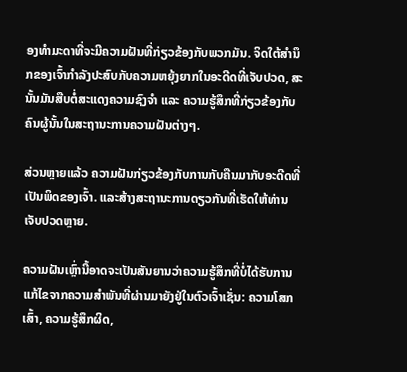ອງທໍາມະດາທີ່ຈະມີຄວາມຝັນທີ່ກ່ຽວຂ້ອງກັບພວກມັນ. ຈິດໃຕ້ສຳນຶກຂອງເຈົ້າກຳລັງປະສົບກັບຄວາມຫຍຸ້ງຍາກໃນອະດີດທີ່ເຈັບປວດ, ສະນັ້ນມັນສືບຕໍ່ສະແດງຄວາມຊົງຈຳ ແລະ ຄວາມຮູ້ສຶກທີ່ກ່ຽວຂ້ອງກັບຄົນຜູ້ນັ້ນໃນສະຖານະການຄວາມຝັນຕ່າງໆ.

ສ່ວນຫຼາຍແລ້ວ ຄວາມຝັນກ່ຽວຂ້ອງກັບການກັບຄືນມາກັບອະດີດທີ່ເປັນພິດຂອງເຈົ້າ. ແລະສ້າງສະຖານະການດຽວກັນທີ່ເຮັດໃຫ້ທ່ານເຈັບປວດຫຼາຍ.

ຄວາມຝັນເຫຼົ່ານີ້ອາດຈະເປັນສັນຍານວ່າຄວາມຮູ້ສຶກທີ່ບໍ່ໄດ້ຮັບການແກ້ໄຂຈາກຄວາມສໍາພັນທີ່ຜ່ານມາຍັງຢູ່ໃນຕົວເຈົ້າເຊັ່ນ: ຄວາມໂສກເສົ້າ, ຄວາມຮູ້ສຶກຜິດ,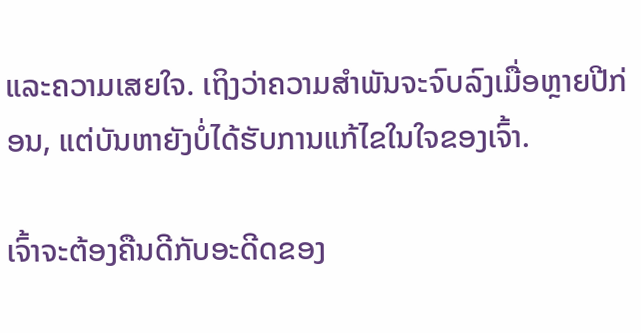ແລະຄວາມເສຍໃຈ. ເຖິງວ່າຄວາມສຳພັນຈະຈົບລົງເມື່ອຫຼາຍປີກ່ອນ, ແຕ່ບັນຫາຍັງບໍ່ໄດ້ຮັບການແກ້ໄຂໃນໃຈຂອງເຈົ້າ.

ເຈົ້າຈະຕ້ອງຄືນດີກັບອະດີດຂອງ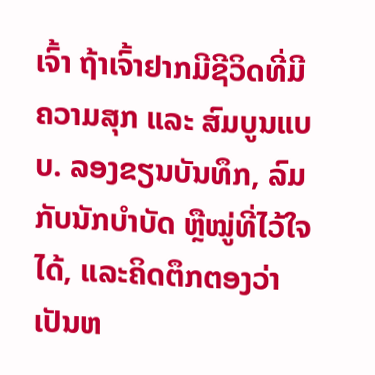ເຈົ້າ ຖ້າເຈົ້າຢາກມີຊີວິດທີ່ມີຄວາມສຸກ ແລະ ສົມບູນແບບ. ລອງຂຽນບັນທຶກ, ລົມກັບນັກບຳບັດ ຫຼືໝູ່ທີ່ໄວ້ໃຈໄດ້, ແລະຄິດຕຶກຕອງວ່າເປັນຫ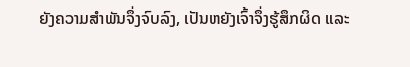ຍັງຄວາມສຳພັນຈຶ່ງຈົບລົງ, ເປັນຫຍັງເຈົ້າຈຶ່ງຮູ້ສຶກຜິດ ແລະ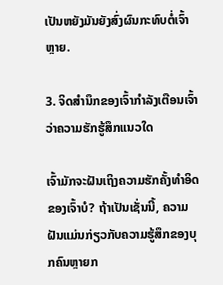ເປັນຫຍັງມັນຍັງສົ່ງຜົນກະທົບຕໍ່ເຈົ້າຫຼາຍ.

3. ຈິດສຳນຶກຂອງເຈົ້າກຳລັງເຕືອນເຈົ້າວ່າຄວາມຮັກຮູ້ສຶກແນວໃດ

ເຈົ້າມັກຈະຝັນເຖິງຄວາມຮັກຄັ້ງທຳອິດຂອງເຈົ້າບໍ? ຖ້າເປັນເຊັ່ນນີ້, ຄວາມຝັນແມ່ນກ່ຽວກັບຄວາມຮູ້ສຶກຂອງບຸກຄົນຫຼາຍກ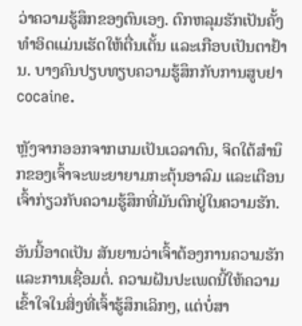ວ່າຄວາມຮູ້ສຶກຂອງຕົນເອງ. ຕົກຫລຸມຮັກເປັນຄັ້ງທຳອິດແມ່ນເຮັດໃຫ້ຕື່ນເຕັ້ນ ແລະເກືອບເປັນຕາຢ້ານ. ບາງຄົນປຽບທຽບຄວາມຮູ້ສຶກກັບການສູບຢາcocaine.

ຫຼັງຈາກອອກຈາກເກມເປັນເວລາດົນ, ຈິດໃຕ້ສຳນຶກຂອງເຈົ້າຈະພະຍາຍາມກະຕຸ້ນອາລົມ ແລະເຕືອນເຈົ້າກ່ຽວກັບຄວາມຮູ້ສຶກທີ່ມັນຕົກຢູ່ໃນຄວາມຮັກ.

ອັນນີ້ອາດເປັນ ສັນຍານວ່າເຈົ້າຕ້ອງການຄວາມຮັກ ແລະການເຊື່ອມຕໍ່. ຄວາມຝັນປະເພດນີ້ໃຫ້ຄວາມເຂົ້າໃຈໃນສິ່ງທີ່ເຈົ້າຮູ້ສຶກເລິກໆ, ແຕ່ບໍ່ສາ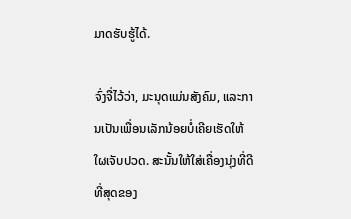ມາດຮັບຮູ້ໄດ້.

ຈົ່ງຈື່ໄວ້ວ່າ, ມະນຸດແມ່ນສັງຄົມ, ແລະການເປັນເພື່ອນເລັກນ້ອຍບໍ່ເຄີຍເຮັດໃຫ້ໃຜເຈັບປວດ. ສະນັ້ນໃຫ້ໃສ່ເຄື່ອງນຸ່ງທີ່ດີທີ່ສຸດຂອງ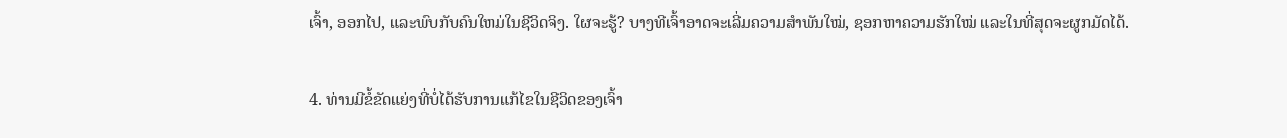ເຈົ້າ, ອອກໄປ, ແລະພົບກັບຄົນໃຫມ່ໃນຊີວິດຈິງ. ໃຜຈະຮູ້? ບາງທີເຈົ້າອາດຈະເລີ່ມຄວາມສຳພັນໃໝ່, ຊອກຫາຄວາມຮັກໃໝ່ ແລະໃນທີ່ສຸດຈະຜູກມັດໄດ້.

4. ທ່ານມີຂໍ້ຂັດແຍ່ງທີ່ບໍ່ໄດ້ຮັບການແກ້ໄຂໃນຊີວິດຂອງເຈົ້າ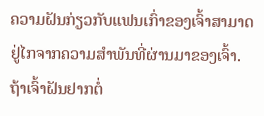ຄວາມຝັນກ່ຽວກັບແຟນເກົ່າຂອງເຈົ້າສາມາດຢູ່ໄກຈາກຄວາມສຳພັນທີ່ຜ່ານມາຂອງເຈົ້າ. ຖ້າເຈົ້າຝັນຢາກຕໍ່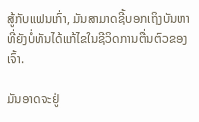ສູ້ກັບແຟນເກົ່າ, ມັນສາມາດຊີ້ບອກເຖິງບັນຫາທີ່ຍັງບໍ່ທັນໄດ້ແກ້ໄຂໃນຊີວິດການຕື່ນຕົວຂອງເຈົ້າ.

ມັນອາດຈະຢູ່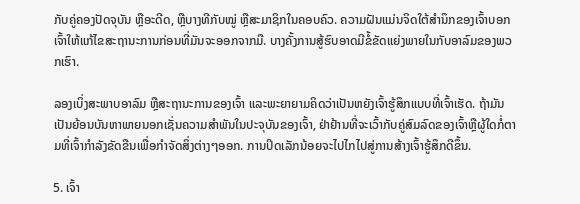ກັບຄູ່ຄອງປັດຈຸບັນ ຫຼືອະດີດ, ຫຼືບາງທີກັບໝູ່ ຫຼືສະມາຊິກໃນຄອບຄົວ. ຄວາມຝັນແມ່ນຈິດໃຕ້ສໍານຶກຂອງເຈົ້າບອກເຈົ້າໃຫ້ແກ້ໄຂສະຖານະການກ່ອນທີ່ມັນຈະອອກຈາກມື. ບາງຄັ້ງການສູ້ຮົບອາດມີຂໍ້ຂັດແຍ່ງພາຍໃນກັບອາລົມຂອງພວກເຮົາ.

ລອງເບິ່ງສະພາບອາລົມ ຫຼືສະຖານະການຂອງເຈົ້າ ແລະພະຍາຍາມຄິດວ່າເປັນຫຍັງເຈົ້າຮູ້ສຶກແບບທີ່ເຈົ້າເຮັດ. ຖ້າມັນເປັນຍ້ອນບັນຫາພາຍນອກເຊັ່ນຄວາມສໍາພັນໃນປະຈຸບັນຂອງເຈົ້າ, ຢ່າຢ້ານທີ່ຈະເວົ້າກັບຄູ່ສົມລົດຂອງເຈົ້າຫຼືຜູ້ໃດກໍ່ຕາມທີ່ເຈົ້າກໍາລັງຂັດຂືນເພື່ອກໍາຈັດສິ່ງຕ່າງໆອອກ. ການປິດເລັກນ້ອຍຈະໄປໄກໄປສູ່ການສ້າງເຈົ້າຮູ້ສຶກດີຂຶ້ນ.

5. ເຈົ້າ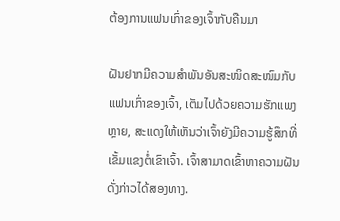ຕ້ອງການແຟນເກົ່າຂອງເຈົ້າກັບຄືນມາ

ຝັນຢາກມີຄວາມສໍາພັນອັນສະໜິດສະໜົມກັບແຟນເກົ່າຂອງເຈົ້າ, ເຕັມໄປດ້ວຍຄວາມຮັກແພງຫຼາຍ, ສະແດງໃຫ້ເຫັນວ່າເຈົ້າຍັງມີຄວາມຮູ້ສຶກທີ່ເຂັ້ມແຂງຕໍ່ເຂົາເຈົ້າ. ເຈົ້າສາມາດເຂົ້າຫາຄວາມຝັນດັ່ງກ່າວໄດ້ສອງທາງ.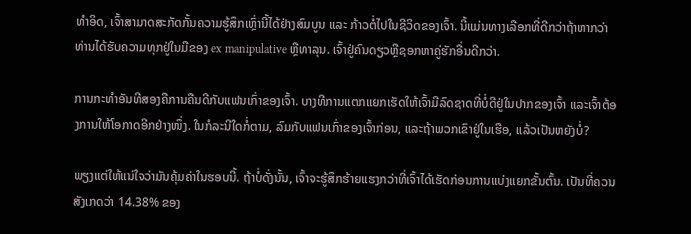ທຳອິດ, ເຈົ້າສາມາດສະກັດກັ້ນຄວາມຮູ້ສຶກເຫຼົ່ານີ້ໄດ້ຢ່າງສົມບູນ ແລະ ກ້າວຕໍ່ໄປໃນຊີວິດຂອງເຈົ້າ. ນີ້ແມ່ນທາງເລືອກທີ່ດີກວ່າຖ້າຫາກວ່າທ່ານໄດ້ຮັບຄວາມທຸກຢູ່ໃນມືຂອງ ex manipulative ຫຼືທາລຸນ. ເຈົ້າຢູ່ຄົນດຽວຫຼືຊອກຫາຄູ່ຮັກອື່ນດີກວ່າ.

ການກະທຳອັນທີສອງຄືການຄືນດີກັບແຟນເກົ່າຂອງເຈົ້າ. ບາງທີການແຕກແຍກເຮັດໃຫ້ເຈົ້າມີລົດຊາດທີ່ບໍ່ດີຢູ່ໃນປາກຂອງເຈົ້າ ແລະເຈົ້າຕ້ອງການໃຫ້ໂອກາດອີກຢ່າງໜຶ່ງ. ໃນກໍລະນີໃດກໍ່ຕາມ, ລົມກັບແຟນເກົ່າຂອງເຈົ້າກ່ອນ, ແລະຖ້າພວກເຂົາຢູ່ໃນເຮືອ, ແລ້ວເປັນຫຍັງບໍ່?

ພຽງແຕ່ໃຫ້ແນ່ໃຈວ່າມັນຄຸ້ມຄ່າໃນຮອບນີ້. ຖ້າບໍ່ດັ່ງນັ້ນ, ເຈົ້າຈະຮູ້ສຶກຮ້າຍແຮງກວ່າທີ່ເຈົ້າໄດ້ເຮັດກ່ອນການແບ່ງແຍກຂັ້ນຕົ້ນ. ເປັນທີ່ຄວນສັງເກດວ່າ 14.38% ຂອງ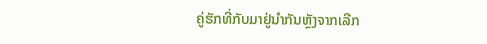ຄູ່ຮັກທີ່ກັບມາຢູ່ນຳກັນຫຼັງຈາກເລີກ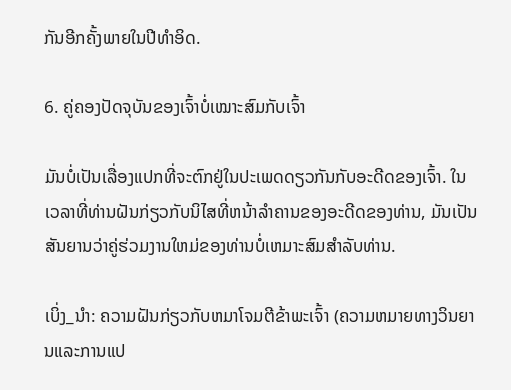ກັນອີກຄັ້ງພາຍໃນປີທຳອິດ.

6. ຄູ່ຄອງປັດຈຸບັນຂອງເຈົ້າບໍ່ເໝາະສົມກັບເຈົ້າ

ມັນບໍ່ເປັນເລື່ອງແປກທີ່ຈະຕົກຢູ່ໃນປະເພດດຽວກັນກັບອະດີດຂອງເຈົ້າ. ໃນເວລາທີ່ທ່ານຝັນກ່ຽວກັບນິໄສທີ່ຫນ້າລໍາຄານຂອງອະດີດຂອງທ່ານ, ມັນເປັນສັນຍານວ່າຄູ່ຮ່ວມງານໃຫມ່ຂອງທ່ານບໍ່ເຫມາະສົມສໍາລັບທ່ານ.

ເບິ່ງ_ນຳ: ຄວາມຝັນກ່ຽວກັບຫມາໂຈມຕີຂ້າພະເຈົ້າ (ຄວາມຫມາຍທາງວິນຍານແລະການແປ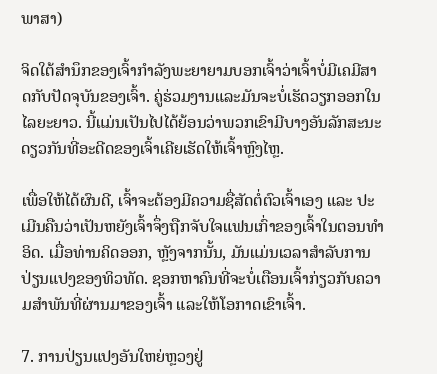ພາສາ)

ຈິດໃຕ້ສໍານຶກຂອງເຈົ້າກໍາລັງພະຍາຍາມບອກເຈົ້າວ່າເຈົ້າບໍ່ມີເຄມີສາດກັບປັດຈຸບັນຂອງເຈົ້າ. ຄູ່ຮ່ວມງານແລະມັນຈະບໍ່ເຮັດວຽກອອກໃນໄລຍະຍາວ. ນີ້ແມ່ນເປັນໄປໄດ້ຍ້ອນວ່າພວກເຂົາມີບາງອັນລັກສະນະດຽວກັນທີ່ອະດີດຂອງເຈົ້າເຄີຍເຮັດໃຫ້ເຈົ້າຫຼົງໄຫຼ.

ເພື່ອໃຫ້ໄດ້ຜົນດີ, ເຈົ້າຈະຕ້ອງມີຄວາມຊື່ສັດຕໍ່ຕົວເຈົ້າເອງ ແລະ ປະເມີນຄືນວ່າເປັນຫຍັງເຈົ້າຈຶ່ງຖືກຈັບໃຈແຟນເກົ່າຂອງເຈົ້າໃນຕອນທໍາອິດ. ເມື່ອທ່ານຄິດອອກ, ຫຼັງຈາກນັ້ນ, ມັນແມ່ນເວລາສໍາລັບການປ່ຽນແປງຂອງທິວທັດ. ຊອກຫາຄົນທີ່ຈະບໍ່ເຕືອນເຈົ້າກ່ຽວກັບຄວາມສຳພັນທີ່ຜ່ານມາຂອງເຈົ້າ ແລະໃຫ້ໂອກາດເຂົາເຈົ້າ.

7. ການປ່ຽນແປງອັນໃຫຍ່ຫຼວງຢູ່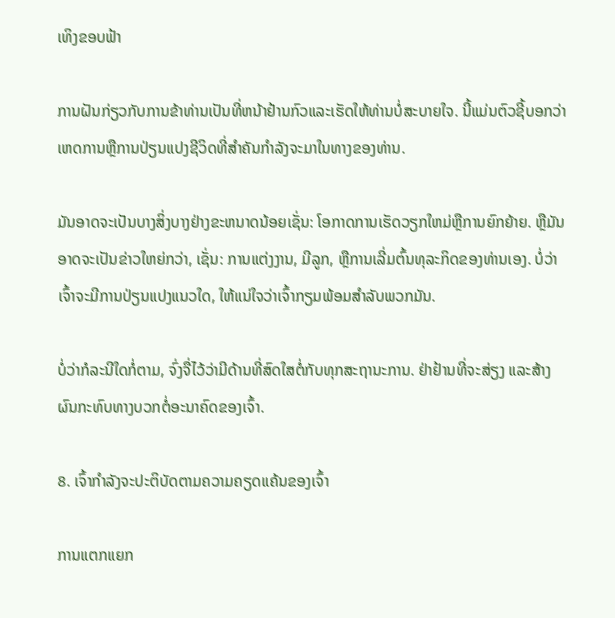ເທິງຂອບຟ້າ

ການຝັນກ່ຽວກັບການຂ້າທ່ານເປັນທີ່ຫນ້າຢ້ານກົວແລະເຮັດໃຫ້ທ່ານບໍ່ສະບາຍໃຈ. ນີ້ແມ່ນຕົວຊີ້ບອກວ່າເຫດການຫຼືການປ່ຽນແປງຊີວິດທີ່ສໍາຄັນກໍາລັງຈະມາໃນທາງຂອງທ່ານ.

ມັນອາດຈະເປັນບາງສິ່ງບາງຢ່າງຂະຫນາດນ້ອຍເຊັ່ນ: ໂອກາດການເຮັດວຽກໃຫມ່ຫຼືການຍົກຍ້າຍ. ຫຼືມັນອາດຈະເປັນຂ່າວໃຫຍ່ກວ່າ, ເຊັ່ນ: ການແຕ່ງງານ, ມີລູກ, ຫຼືການເລີ່ມຕົ້ນທຸລະກິດຂອງທ່ານເອງ. ບໍ່ວ່າເຈົ້າຈະມີການປ່ຽນແປງແນວໃດ, ໃຫ້ແນ່ໃຈວ່າເຈົ້າກຽມພ້ອມສໍາລັບພວກມັນ.

ບໍ່ວ່າກໍລະນີໃດກໍ່ຕາມ, ຈົ່ງຈື່ໄວ້ວ່າມີດ້ານທີ່ສົດໃສຕໍ່ກັບທຸກສະຖານະການ. ຢ່າຢ້ານທີ່ຈະສ່ຽງ ແລະສ້າງຜົນກະທົບທາງບວກຕໍ່ອະນາຄົດຂອງເຈົ້າ.

8. ເຈົ້າກຳລັງຈະປະຕິບັດຕາມຄວາມຄຽດແຄ້ນຂອງເຈົ້າ

ການແຕກແຍກ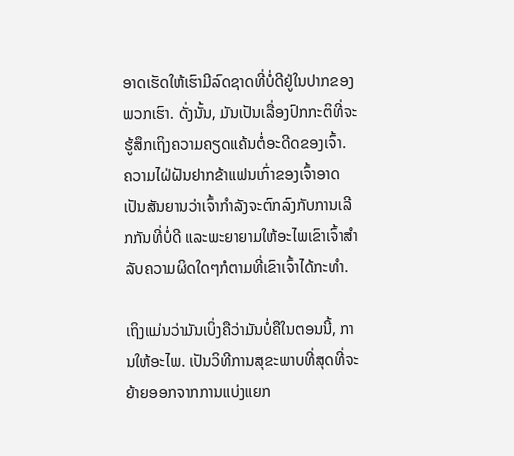ອາດເຮັດໃຫ້ເຮົາມີລົດຊາດທີ່ບໍ່ດີຢູ່ໃນປາກຂອງພວກເຮົາ. ດັ່ງນັ້ນ, ມັນເປັນເລື່ອງປົກກະຕິທີ່ຈະຮູ້ສຶກເຖິງຄວາມຄຽດແຄ້ນຕໍ່ອະດີດຂອງເຈົ້າ. ຄວາມໄຝ່ຝັນຢາກຂ້າແຟນເກົ່າຂອງເຈົ້າອາດເປັນສັນຍານວ່າເຈົ້າກຳລັງຈະຕົກລົງກັບການເລີກກັນທີ່ບໍ່ດີ ແລະພະຍາຍາມໃຫ້ອະໄພເຂົາເຈົ້າສຳລັບຄວາມຜິດໃດໆກໍຕາມທີ່ເຂົາເຈົ້າໄດ້ກະທຳ.

ເຖິງແມ່ນວ່າມັນເບິ່ງຄືວ່າມັນບໍ່ຄືໃນຕອນນີ້, ການໃຫ້ອະໄພ. ເປັນວິທີການສຸຂະພາບທີ່ສຸດທີ່ຈະຍ້າຍອອກຈາກການແບ່ງແຍກ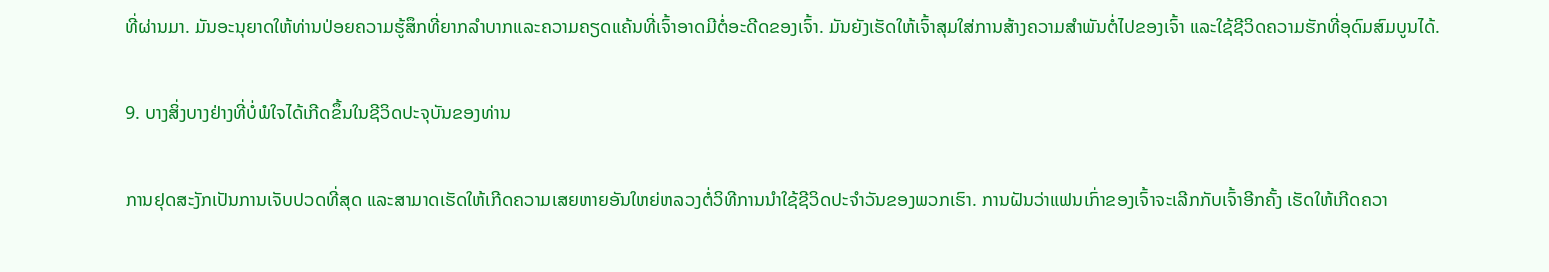ທີ່ຜ່ານມາ. ມັນອະນຸຍາດໃຫ້ທ່ານປ່ອຍຄວາມຮູ້ສຶກທີ່ຍາກລໍາບາກແລະຄວາມຄຽດແຄ້ນທີ່ເຈົ້າອາດມີຕໍ່ອະດີດຂອງເຈົ້າ. ມັນຍັງເຮັດໃຫ້ເຈົ້າສຸມໃສ່ການສ້າງຄວາມສໍາພັນຕໍ່ໄປຂອງເຈົ້າ ແລະໃຊ້ຊີວິດຄວາມຮັກທີ່ອຸດົມສົມບູນໄດ້.

9. ບາງສິ່ງບາງຢ່າງທີ່ບໍ່ພໍໃຈໄດ້ເກີດຂຶ້ນໃນຊີວິດປະຈຸບັນຂອງທ່ານ

ການຢຸດສະງັກເປັນການເຈັບປວດທີ່ສຸດ ແລະສາມາດເຮັດໃຫ້ເກີດຄວາມເສຍຫາຍອັນໃຫຍ່ຫລວງຕໍ່ວິທີການນຳໃຊ້ຊີວິດປະຈຳວັນຂອງພວກເຮົາ. ການຝັນວ່າແຟນເກົ່າຂອງເຈົ້າຈະເລີກກັບເຈົ້າອີກຄັ້ງ ເຮັດໃຫ້ເກີດຄວາ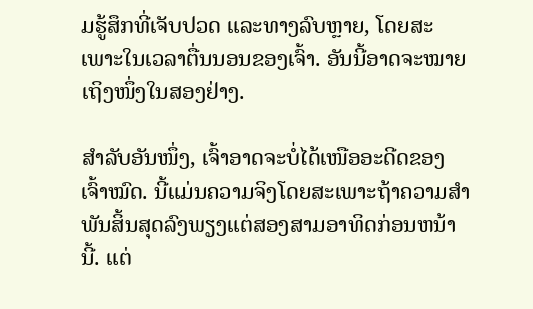ມຮູ້ສຶກທີ່ເຈັບປວດ ແລະທາງລົບຫຼາຍ, ໂດຍສະເພາະໃນເວລາຕື່ນນອນຂອງເຈົ້າ. ອັນນີ້ອາດຈະໝາຍເຖິງໜຶ່ງໃນສອງຢ່າງ.

ສຳລັບອັນໜຶ່ງ, ເຈົ້າອາດຈະບໍ່ໄດ້ເໜືອອະດີດຂອງເຈົ້າໝົດ. ນີ້ແມ່ນຄວາມຈິງໂດຍສະເພາະຖ້າຄວາມສໍາພັນສິ້ນສຸດລົງພຽງແຕ່ສອງສາມອາທິດກ່ອນຫນ້ານີ້. ແຕ່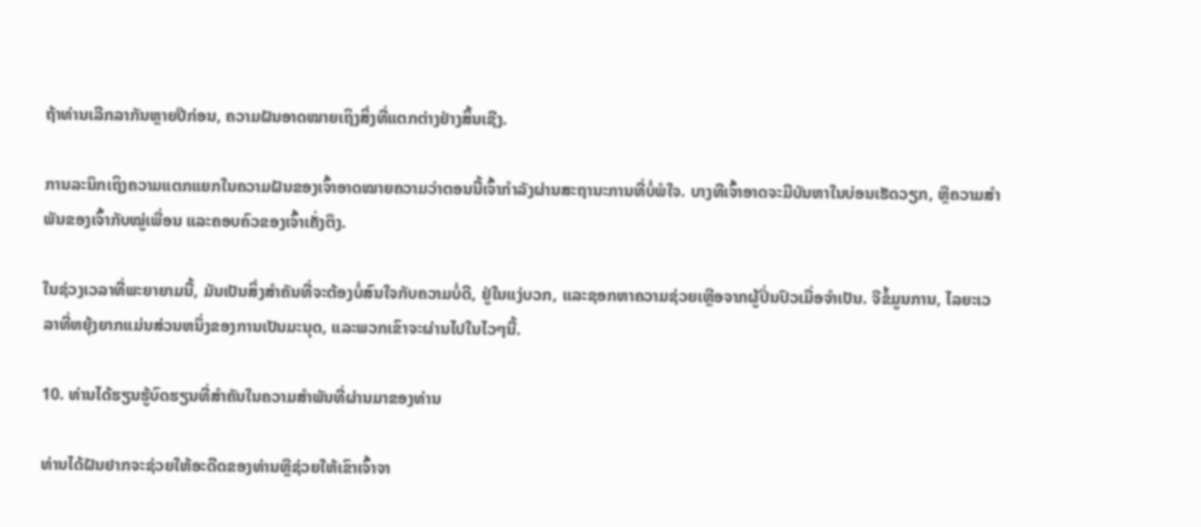ຖ້າທ່ານເລີກລາກັນຫຼາຍປີກ່ອນ, ຄວາມຝັນອາດໝາຍເຖິງສິ່ງທີ່ແຕກຕ່າງຢ່າງສິ້ນເຊີງ.

ການລະນຶກເຖິງຄວາມແຕກແຍກໃນຄວາມຝັນຂອງເຈົ້າອາດໝາຍຄວາມວ່າຕອນນີ້ເຈົ້າກຳລັງຜ່ານສະຖານະການທີ່ບໍ່ພໍໃຈ. ບາງທີເຈົ້າອາດຈະມີບັນຫາໃນບ່ອນເຮັດວຽກ, ຫຼືຄວາມສຳພັນຂອງເຈົ້າກັບໝູ່ເພື່ອນ ແລະຄອບຄົວຂອງເຈົ້າເຄັ່ງຕຶງ.

ໃນຊ່ວງເວລາທີ່ພະຍາຍາມນີ້, ມັນເປັນສິ່ງສຳຄັນທີ່ຈະຕ້ອງບໍ່ສົນໃຈກັບຄວາມບໍ່ດີ, ຢູ່ໃນແງ່ບວກ, ແລະຊອກຫາຄວາມຊ່ວຍເຫຼືອຈາກຜູ້ປິ່ນປົວເມື່ອຈຳເປັນ. ຈືຂໍ້ມູນການ, ໄລຍະເວລາທີ່ຫຍຸ້ງຍາກແມ່ນສ່ວນຫນຶ່ງຂອງການເປັນມະນຸດ, ແລະພວກເຂົາຈະຜ່ານໄປໃນໄວໆນີ້.

10. ທ່ານໄດ້ຮຽນຮູ້ບົດຮຽນທີ່ສໍາຄັນໃນຄວາມສໍາພັນທີ່ຜ່ານມາຂອງທ່ານ

ທ່ານໄດ້ຝັນຢາກຈະຊ່ວຍໃຫ້ອະດີດຂອງທ່ານຫຼືຊ່ວຍໃຫ້ເຂົາເຈົ້າຈາ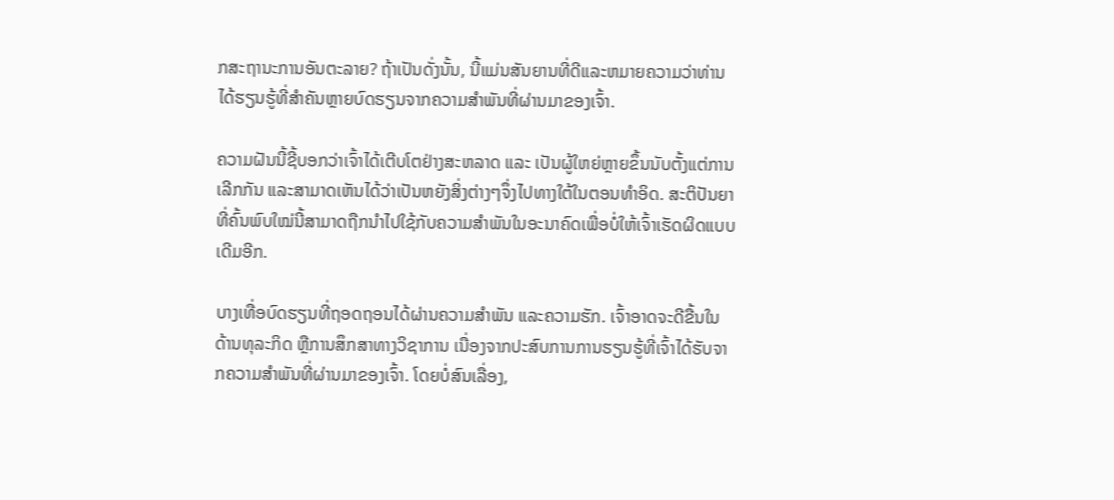ກສະຖານະການອັນຕະລາຍ? ຖ້າເປັນດັ່ງນັ້ນ, ນີ້ແມ່ນສັນຍານທີ່ດີແລະຫມາຍຄວາມວ່າທ່ານໄດ້ຮຽນຮູ້ທີ່ສໍາຄັນຫຼາຍບົດຮຽນຈາກຄວາມສຳພັນທີ່ຜ່ານມາຂອງເຈົ້າ.

ຄວາມຝັນນີ້ຊີ້ບອກວ່າເຈົ້າໄດ້ເຕີບໂຕຢ່າງສະຫລາດ ແລະ ເປັນຜູ້ໃຫຍ່ຫຼາຍຂຶ້ນນັບຕັ້ງແຕ່ການເລີກກັນ ແລະສາມາດເຫັນໄດ້ວ່າເປັນຫຍັງສິ່ງຕ່າງໆຈຶ່ງໄປທາງໃຕ້ໃນຕອນທຳອິດ. ສະຕິປັນຍາທີ່ຄົ້ນພົບໃໝ່ນີ້ສາມາດຖືກນຳໄປໃຊ້ກັບຄວາມສຳພັນໃນອະນາຄົດເພື່ອບໍ່ໃຫ້ເຈົ້າເຮັດຜິດແບບເດີມອີກ.

ບາງເທື່ອບົດຮຽນທີ່ຖອດຖອນໄດ້ຜ່ານຄວາມສຳພັນ ແລະຄວາມຮັກ. ເຈົ້າອາດຈະດີຂື້ນໃນດ້ານທຸລະກິດ ຫຼືການສຶກສາທາງວິຊາການ ເນື່ອງຈາກປະສົບການການຮຽນຮູ້ທີ່ເຈົ້າໄດ້ຮັບຈາກຄວາມສຳພັນທີ່ຜ່ານມາຂອງເຈົ້າ. ໂດຍບໍ່ສົນເລື່ອງ,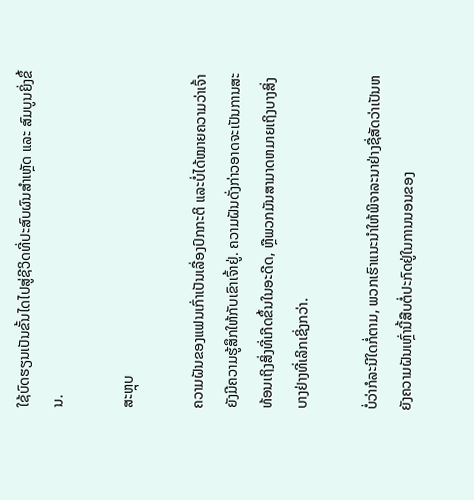ໃຊ້ບົດຮຽນເປັນຂັ້ນໄດໄປສູ່ຊີວິດທີ່ປະສົບຜົນສຳເຫຼັດ ແລະ ສົມບູນຍິ່ງຂຶ້ນ.

ສະຫຼຸບ

ຄວາມຝັນຂອງແຟນເກົ່າເປັນເລື່ອງປົກກະຕິ ແລະບໍ່ໄດ້ໝາຍຄວາມວ່າເຈົ້າຍັງມີຄວາມຮູ້ສຶກໃຫ້ກັບເຂົາເຈົ້າຢູ່. ຄວາມຝັນດັ່ງກ່າວອາດຈະເປັນການສະທ້ອນເຖິງສິ່ງທີ່ເກີດຂຶ້ນໃນອະດີດ, ຫຼືພວກມັນສາມາດຫມາຍເຖິງບາງສິ່ງບາງຢ່າງທີ່ເລິກເຊິ່ງກວ່າ.

ບໍ່ວ່າກໍລະນີໃດກໍ່ຕາມ, ພວກເຮົາແນະນໍາໃຫ້ພິຈາລະນາຢ່າງຊື່ສັດວ່າເປັນຫຍັງຄວາມຝັນເຫຼົ່ານີ້ສືບຕໍ່ປະກົດຢູ່ໃນການນອນຂອງ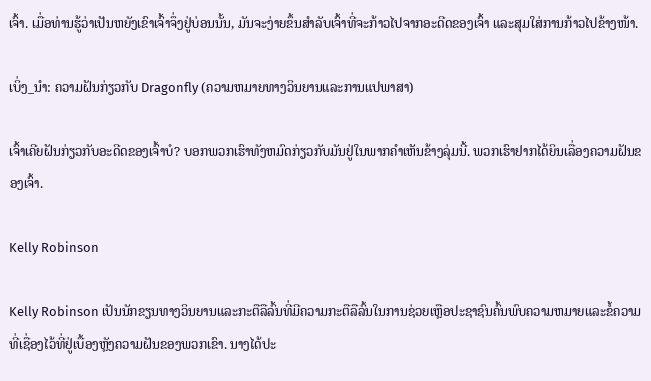ເຈົ້າ. ເມື່ອທ່ານຮູ້ວ່າເປັນຫຍັງເຂົາເຈົ້າຈຶ່ງຢູ່ບ່ອນນັ້ນ, ມັນຈະງ່າຍຂຶ້ນສຳລັບເຈົ້າທີ່ຈະກ້າວໄປຈາກອະດີດຂອງເຈົ້າ ແລະສຸມໃສ່ການກ້າວໄປຂ້າງໜ້າ.

ເບິ່ງ_ນຳ: ຄວາມຝັນກ່ຽວກັບ Dragonfly (ຄວາມຫມາຍທາງວິນຍານແລະການແປພາສາ)

ເຈົ້າເຄີຍຝັນກ່ຽວກັບອະດີດຂອງເຈົ້າບໍ? ບອກພວກເຮົາທັງຫມົດກ່ຽວກັບມັນຢູ່ໃນພາກຄໍາເຫັນຂ້າງລຸ່ມນີ້. ພວກເຮົາຢາກໄດ້ຍິນເລື່ອງຄວາມຝັນຂອງເຈົ້າ.

Kelly Robinson

Kelly Robinson ເປັນນັກຂຽນທາງວິນຍານແລະກະຕືລືລົ້ນທີ່ມີຄວາມກະຕືລືລົ້ນໃນການຊ່ວຍເຫຼືອປະຊາຊົນຄົ້ນພົບຄວາມຫມາຍແລະຂໍ້ຄວາມທີ່ເຊື່ອງໄວ້ທີ່ຢູ່ເບື້ອງຫຼັງຄວາມຝັນຂອງພວກເຂົາ. ນາງໄດ້ປະ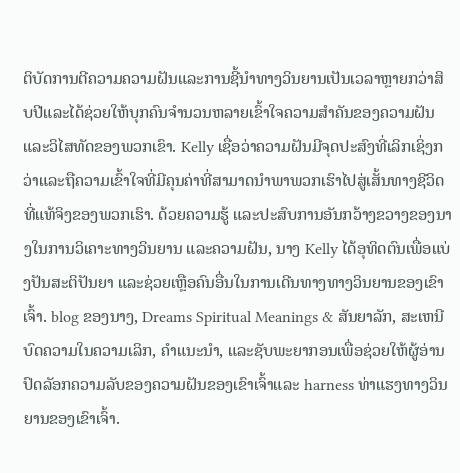ຕິບັດການຕີຄວາມຄວາມຝັນແລະການຊີ້ນໍາທາງວິນຍານເປັນເວລາຫຼາຍກວ່າສິບປີແລະໄດ້ຊ່ວຍໃຫ້ບຸກຄົນຈໍານວນຫລາຍເຂົ້າໃຈຄວາມສໍາຄັນຂອງຄວາມຝັນແລະວິໄສທັດຂອງພວກເຂົາ. Kelly ເຊື່ອວ່າຄວາມຝັນມີຈຸດປະສົງທີ່ເລິກເຊິ່ງກວ່າແລະຖືຄວາມເຂົ້າໃຈທີ່ມີຄຸນຄ່າທີ່ສາມາດນໍາພາພວກເຮົາໄປສູ່ເສັ້ນທາງຊີວິດທີ່ແທ້ຈິງຂອງພວກເຮົາ. ດ້ວຍຄວາມຮູ້ ແລະປະສົບການອັນກວ້າງຂວາງຂອງນາງໃນການວິເຄາະທາງວິນຍານ ແລະຄວາມຝັນ, ນາງ Kelly ໄດ້ອຸທິດຕົນເພື່ອແບ່ງປັນສະຕິປັນຍາ ແລະຊ່ວຍເຫຼືອຄົນອື່ນໃນການເດີນທາງທາງວິນຍານຂອງເຂົາເຈົ້າ. blog ຂອງນາງ, Dreams Spiritual Meanings & ສັນຍາລັກ, ສະເຫນີບົດຄວາມໃນຄວາມເລິກ, ຄໍາແນະນໍາ, ແລະຊັບພະຍາກອນເພື່ອຊ່ວຍໃຫ້ຜູ້ອ່ານປົດລັອກຄວາມລັບຂອງຄວາມຝັນຂອງເຂົາເຈົ້າແລະ harness ທ່າແຮງທາງວິນຍານຂອງເຂົາເຈົ້າ.